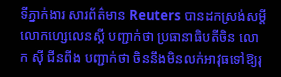ទីភ្នាក់ងារ សារព័ត៌មាន Reuters បានដកស្រង់សម្តីលោកហ្សេលេនស្គី បញ្ជាក់ថា ប្រធានាធិបតីចិន លោក ស៊ី ជីនពីង បញ្ជាក់ថា ចិននឹងមិនលក់អាវុធទៅឱ្យរុ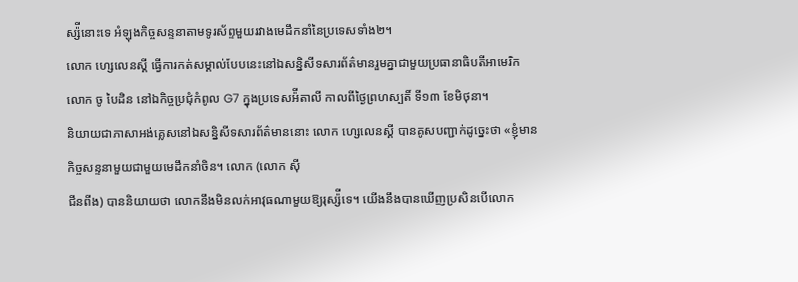ស្ស៉ីនោះទេ អំឡុងកិច្ចសន្ទនាតាមទូរស័ព្ទមួយរវាងមេដឹកនាំនៃប្រទេសទាំង២។
លោក ហ្សេលេនស្គី ធ្វើការកត់សម្គាល់បែបនេះនៅឯសន្និសីទសារព័ត៌មានរួមគ្នាជាមួយប្រធានាធិបតីអាមេរិក លោក ចូ បៃដិន នៅឯកិច្ចប្រជុំកំពូល G7 ក្នុងប្រទេសអ៉ីតាលី កាលពីថ្ងៃព្រហស្បតិ៍ ទី១៣ ខែមិថុនា។
និយាយជាភាសាអង់គ្លេសនៅឯសន្និសីទសារព័ត៌មាននោះ លោក ហ្សេលេនស្គី បានគូសបញ្ជាក់ដូច្នេះថា «ខ្ញុំមានកិច្ចសន្ទនាមួយជាមួយមេដឹកនាំចិន។ លោក (លោក ស៊ី
ជីនពីង) បាននិយាយថា លោកនឹងមិនលក់អាវុធណាមួយឱ្យរុស្ស៉ីទេ។ យើងនឹងបានឃើញប្រសិនបើលោក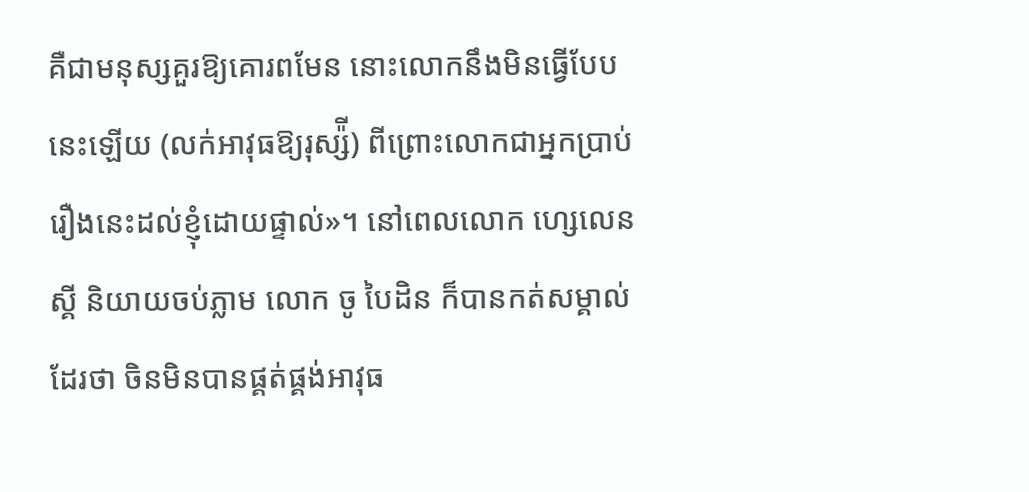គឺជាមនុស្សគួរឱ្យគោរពមែន នោះលោកនឹងមិនធ្វើបែបនេះឡើយ (លក់អាវុធឱ្យរុស្ស៉ី) ពីព្រោះលោកជាអ្នកប្រាប់រឿងនេះដល់ខ្ញុំដោយផ្ទាល់»។ នៅពេលលោក ហ្សេលេនស្គី និយាយចប់ភ្លាម លោក ចូ បៃដិន ក៏បានកត់សម្គាល់ដែរថា ចិនមិនបានផ្គត់ផ្គង់អាវុធ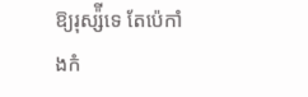ឱ្យរុស្ស៉ីទេ តែប៉េកាំងកំ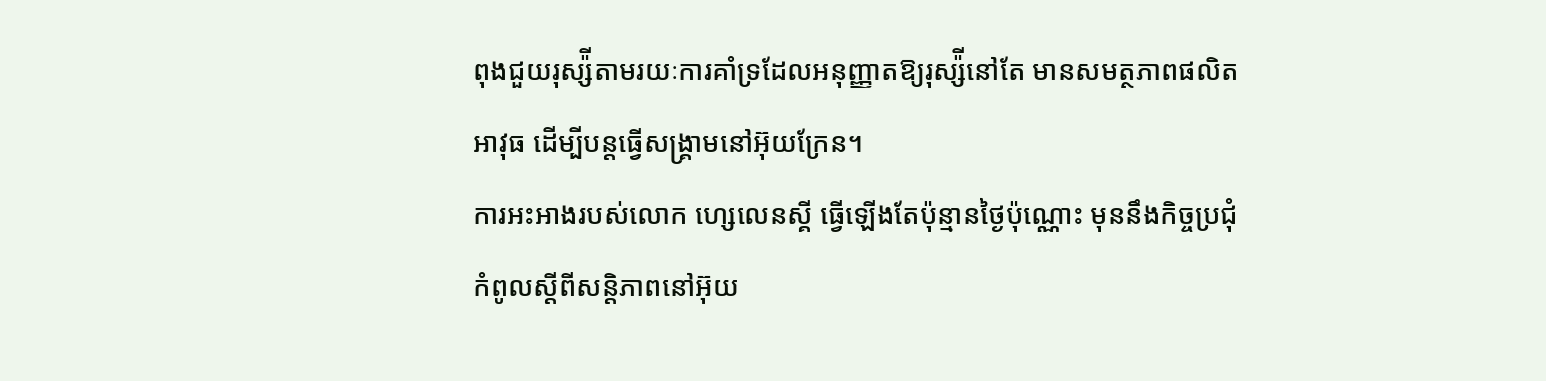ពុងជួយរុស្ស៉ីតាមរយៈការគាំទ្រដែលអនុញ្ញាតឱ្យរុស្ស៉ីនៅតែ មានសមត្ថភាពផលិតអាវុធ ដើម្បីបន្តធ្វើសង្រ្គាមនៅអ៊ុយក្រែន។
ការអះអាងរបស់លោក ហ្សេលេនស្គី ធ្វើឡើងតែប៉ុន្មានថ្ងៃប៉ុណ្ណោះ មុននឹងកិច្ចប្រជុំកំពូលស្ដីពីសន្តិភាពនៅអ៊ុយ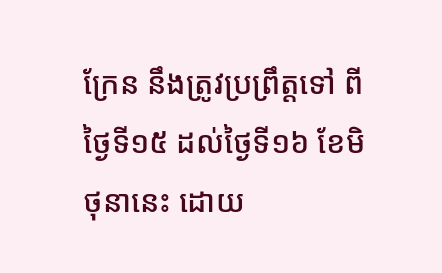ក្រែន នឹងត្រូវប្រព្រឹត្តទៅ ពីថ្ងៃទី១៥ ដល់ថ្ងៃទី១៦ ខែមិថុនានេះ ដោយ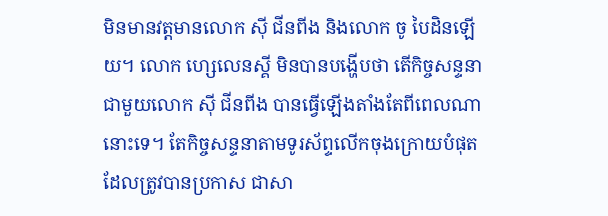មិនមានវត្តមានលោក ស៊ី ជីនពីង និងលោក ចូ បៃដិនឡើយ។ លោក ហ្សេលេនស្គី មិនបានបង្ហើបថា តើកិច្ចសន្ទនាជាមួយលោក ស៊ី ជីនពីង បានធ្វើឡើងតាំងតែពីពេលណានោះទេ។ តែកិច្ចសន្ទនាតាមទូរស័ព្ទលើកចុងក្រោយបំផុតដែលត្រូវបានប្រកាស ជាសា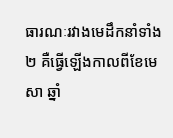ធារណៈរវាងមេដឹកនាំទាំង២ គឺធ្វើឡើងកាលពីខែមេសា ឆ្នាំ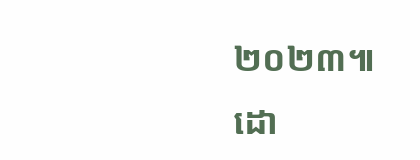២០២៣៕
ដោ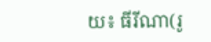យ៖ ធីរីណា(រូ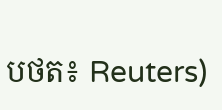បថត៖ Reuters)